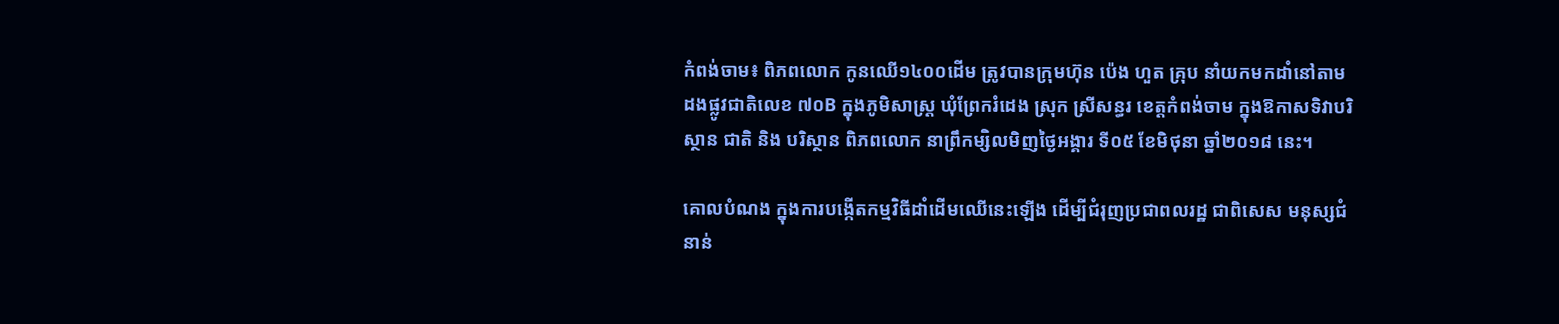កំពង់ចាម៖ ពិភពលោក កូនឈើ១៤០០ដើម ត្រូវបានក្រុមហ៊ុន ប៉េង ហួត គ្រុប នាំយកមកដាំនៅតាមដងផ្លូវជាតិលេខ ៧០B ក្នុងភូមិសាស្ត្រ ឃុំព្រែករំដេង ស្រុក ស្រីសន្ធរ ខេត្តកំពង់ចាម ក្នុងឱកាសទិវាបរិស្ថាន ជាតិ និង បរិស្ថាន ពិភពលោក នាព្រឹកម្សិលមិញថ្ងៃអង្គារ ទី០៥ ខែមិថុនា ឆ្នាំ២០១៨ នេះ។

គោលបំណង ក្នុងការបង្កើតកម្មវិធីដាំដើមឈើនេះឡើង ដើម្បីជំរុញប្រជាពលរដ្ឋ ជាពិសេស មនុស្សជំនាន់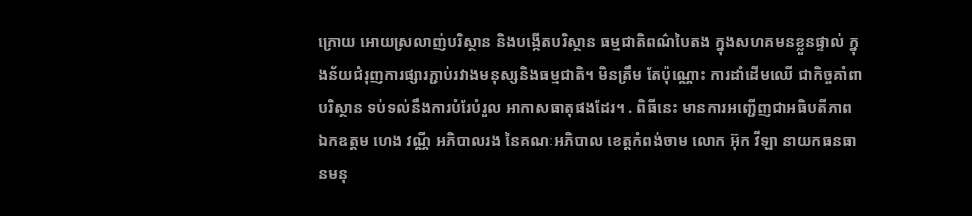ក្រោយ អោយស្រលាញ់បរិស្ថាន និងបង្កើតបរិស្ថាន ធម្មជាតិពណ៌បៃតង ក្នុងសហគមនខ្លួនផ្ទាល់ ក្នុងន័យជំរុញការផ្សារភ្ជាប់រវាងមនុស្សនិងធម្មជាតិ។ មិនត្រឹម តែប៉ុណ្ណោះ ការដាំដើមឈើ ជាកិច្ចគាំពាបរិស្ថាន ទប់ទល់នឹងការបំរែបំរួល អាកាសធាតុផងដែរ។ . ពិធីនេះ មានការអញ្ជើញជាអធិបតីភាព ឯកឧត្តម ហេង វណ្ណី អភិបាលរង នៃគណៈអភិបាល ខេត្តកំពង់ចាម លោក អ៊ុក វីឡា នាយកធនធានមនុ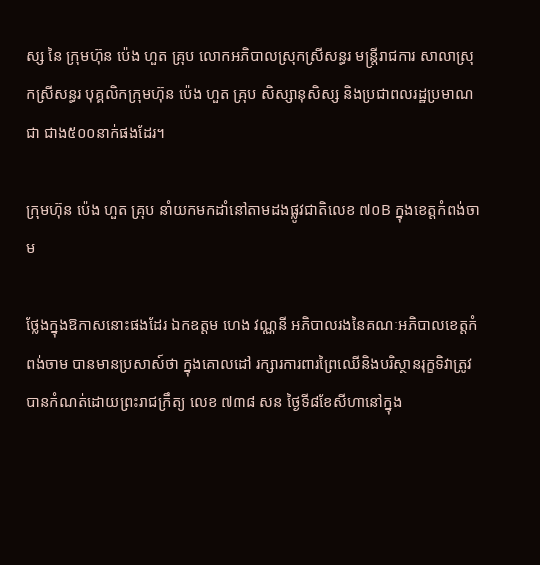ស្ស នៃ ក្រុមហ៊ុន ប៉េង ហួត គ្រុប លោកអភិបាលស្រុកស្រីសន្ធរ មន្ត្រីរាជការ សាលាស្រុកស្រីសន្ធរ បុគ្គលិកក្រុមហ៊ុន ប៉េង ហួត គ្រុប សិស្សានុសិស្ស និងប្រជាពលរដ្ឋប្រមាណជា ជាង៥០០នាក់ផងដែរ។

ក្រុមហ៊ុន ប៉េង ហួត គ្រុប នាំយកមកដាំនៅតាមដងផ្លូវជាតិលេខ ៧០B ក្នុងខេត្តកំពង់ចាម

ថ្លែងក្នុងឱកាសនោះផងដែរ ឯកឧត្តម ហេង វណ្ណនី អភិបាលរងនៃគណៈអភិបាលខេត្តកំពង់ចាម បានមានប្រសាស៍ថា ក្នុងគោលដៅ រក្សារការពារព្រៃឈើនិងបរិស្ថានរុក្ខទិវាត្រូវបានកំណត់ដោយព្រះរាជក្រឹត្យ លេខ ៧៣៨ សន ថ្ងៃទី៨ខែសីហានៅក្នុង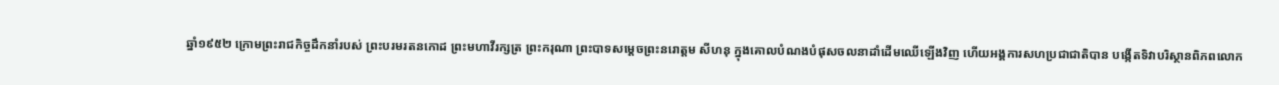ឆ្នាំ១៩៥២ ក្រោមព្រះរាជកិច្ចដឹកនាំរបស់ ព្រះបរមរតនកោដ ព្រះមហាវីរក្សត្រ ព្រះករុណា ព្រះបាទសម្តេចព្រះនរោត្តម សីហនុ ក្នុងគោលបំណងបំផុសចលនាដាំដើមឈើឡើងវិញ ហើយអង្គការសហប្រជាជាតិបាន បង្កើតទិវាបរិស្ថានពិភពលោក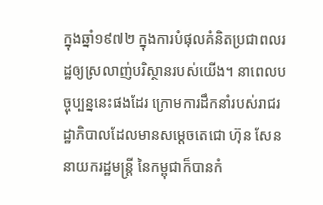ក្នុងឆ្នាំ១៩៧២ ក្នុងការបំផុលគំនិតប្រជាពលរដ្ឋឲ្យស្រលាញ់បរិស្ថានរបស់យើង។ នាពេលបច្ចុប្បន្ននេះផងដែរ ក្រោមការដឹកនាំរបស់រាជរដ្ឋាភិបាលដែលមានសម្តេចតេជោ ហ៊ុន សែន នាយករដ្ឋមន្រ្តី នៃកម្ពុជាក៏បានកំ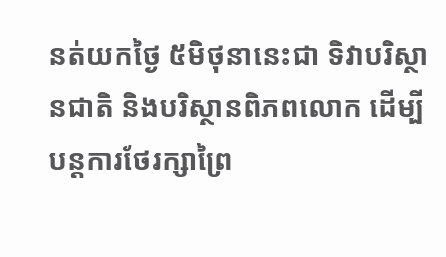នត់យកថ្ងៃ ៥មិថុនានេះជា ទិវាបរិស្ថានជាតិ និងបរិស្ថានពិភពលោក ដើម្បីបន្តការថែរក្សាព្រៃ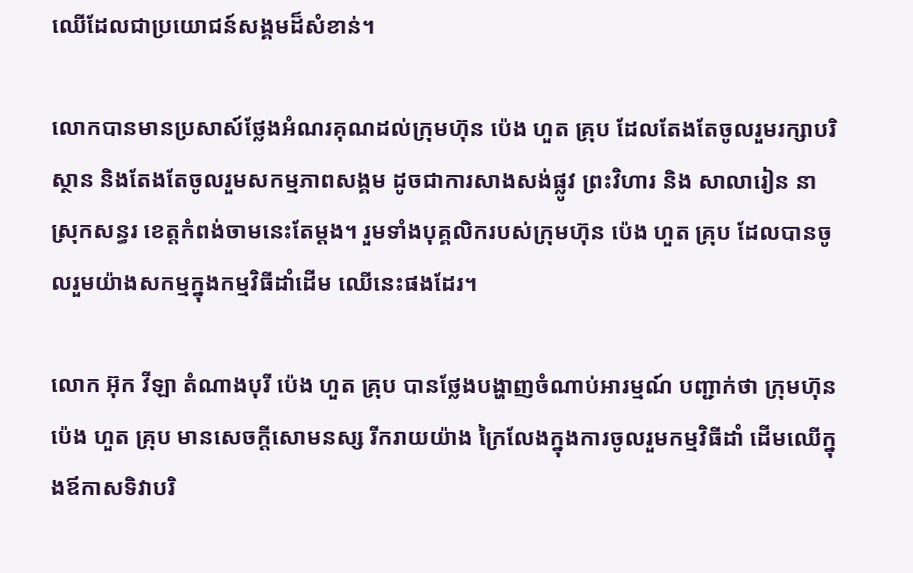ឈើដែលជាប្រយោជន៍សង្គមដ៏សំខាន់។

លោកបានមានប្រសាស៍ថ្លែងអំណរគុណដល់ក្រុមហ៊ុន ប៉េង ហួត គ្រុប ដែលតែងតែចូលរួមរក្សាបរិស្ថាន និងតែងតែចូលរួមសកម្មភាពសង្គម ដូចជាការសាងសង់ផ្លូវ ព្រះវិហារ និង សាលារៀន នាស្រុកសន្ធរ ខេត្តកំពង់ចាមនេះតែម្តង។ រួមទាំងបុគ្គលិករបស់ក្រុមហ៊ុន ប៉េង ហួត គ្រុប ដែលបានចូលរួមយ៉ាងសកម្មក្នុងកម្មវិធីដាំដើម ឈើនេះផងដែរ។

លោក អ៊ុក វីឡា តំណាងបុរី ប៉េង ហួត គ្រុប បានថ្លែងបង្ហាញចំណាប់អារម្មណ៍ បញ្ជាក់ថា ក្រុមហ៊ុន ប៉េង ហួត គ្រុប មានសេចក្ដីសោមនស្ស រីករាយយ៉ាង ក្រៃលែងក្នុងការចូលរួមកម្មវិធីដាំ ដើមឈើក្នុងឪកាសទិវាបរិ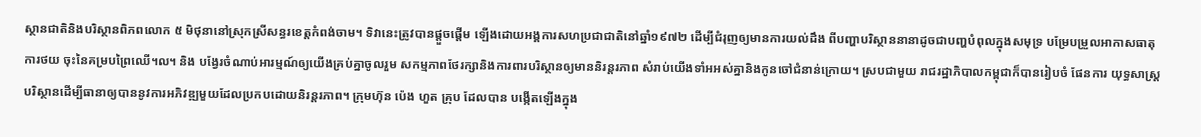ស្ថានជាតិនិងបរិស្ថានពិភពលោក ៥ មិថុនានៅស្រុកស្រីសន្ធរខេត្តកំពង់ចាម។ ទិវានេះត្រូវបានផ្ដួចផ្ដើម ឡើងដោយអង្គការសហប្រជាជាតិនៅឆ្នាំ១៩៧២ ដើម្បីជំរុញឲ្យមានការយល់ដឹង ពីបញ្ហាបរិស្ថាននានាដូចជាបញ្ហបំពុលក្នុងសមុទ្រ បម្រែបម្រួលអាកាសធាតុ ការថយ ចុះនៃគម្របព្រៃឈើ។ល។ និង បង្វែរចំណាប់អារម្មណ៍ឲ្យយើងគ្រប់គ្នាចូលរួម សកម្មភាពថែរក្សានិងការពារបរិស្ថានឲ្យមាននិរន្តរភាព សំរាប់យើងទាំអអស់គ្នានិងកូនចៅជំនាន់ក្រោយ។ ស្របជាមួយ រាជរដ្ឋាភិបាលកម្ពុជាក៏បានរៀបចំ ផែនការ យុទ្ធសាស្ត្របរិស្ថានដើម្បីធានាឲ្យបាននូវការអភិវឌ្ឍមួយដែលប្រកបដោយនិរន្តរភាព។ ក្រុមហ៊ុន ប៉េង ហួត គ្រុប ដែលបាន បង្កើតឡើងក្នុង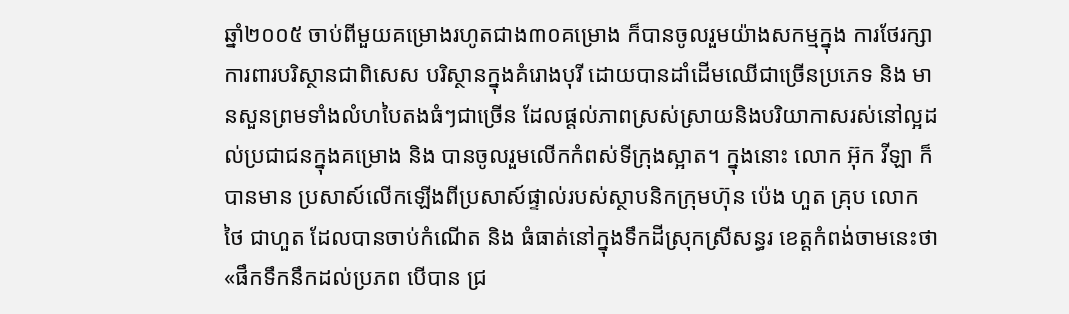ឆ្នាំ២០០៥ ចាប់ពីមួយគម្រោងរហូតជាង៣០គម្រោង ក៏បានចូលរួមយ៉ាងសកម្មក្នុង ការថែរក្សាការពារបរិស្ថានជាពិសេស បរិស្ថានក្នុងគំរោងបុរី ដោយបានដាំដើមឈើជាច្រើនប្រភេទ និង មានសួនព្រមទាំងលំហបៃតងធំៗជាច្រើន ដែលផ្ដល់ភាពស្រស់ស្រាយនិងបរិយាកាសរស់នៅល្អដល់ប្រជាជនក្នុងគម្រោង និង បានចូលរួមលើកកំពស់ទីក្រុងស្អាត។ ក្នុងនោះ លោក អ៊ុក វីឡា ក៏បានមាន ប្រសាស៍លើកឡើងពីប្រសាស៍ផ្ទាល់របស់ស្ថាបនិកក្រុមហ៊ុន ប៉េង ហួត គ្រុប លោក ថៃ ជាហួត ដែលបានចាប់កំណើត និង ធំធាត់នៅក្នុងទឹកដីស្រុកស្រីសន្ធរ ខេត្តកំពង់ចាមនេះថា «ផឹកទឹកនឹកដល់ប្រភព បើបាន ជ្រ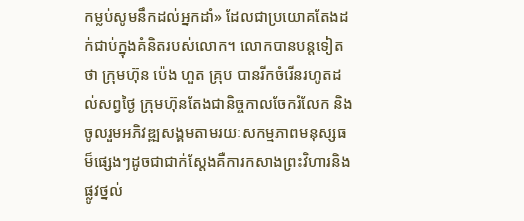កម្លប់សូមនឹកដល់អ្នកដាំ» ដែលជាប្រយោគតែងដក់ជាប់ក្នុងគំនិតរបស់លោក។ លោកបានបន្តទៀតថា ក្រុមហ៊ុន ប៉េង ហួត គ្រុប បានរីកចំរើនរហូតដល់សព្វថ្ងៃ ក្រុមហ៊ុនតែងជានិច្ចកាលចែករំលែក និងចូលរួមអភិវឌ្ឍសង្គមតាមរយៈសកម្មភាពមនុស្សធម៏ផ្សេងៗដូចជាជាក់ស្ដែងគឺការកសាងព្រះវិហារនិងផ្លូវថ្នល់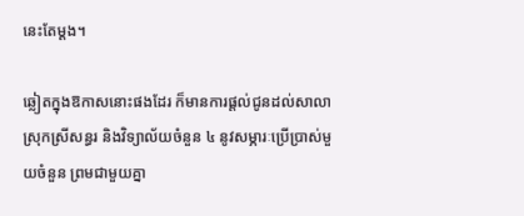នេះតែម្ដង។

ឆ្លៀតក្នុងឱកាសនោះផងដែរ ក៏មានការផ្តល់ជូនដល់សាលាស្រុកស្រីសន្ធរ និងវិទ្យាល័យចំនួន ៤ នូវសម្ភារៈប្រើប្រាស់មួយចំនួន ព្រមជាមួយគ្នា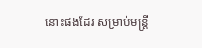នោះផងដែរ សម្រាប់មន្ត្រី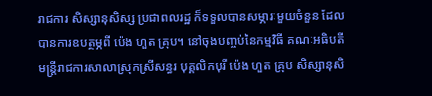រាជការ សិស្សានុសិស្ស ប្រជាពលរដ្ឋ ក៏ទទួលបានសម្ភារៈមួយចំនួន ដែលបានការឧបត្ថម្ភពី ប៉េង ហួត គ្រុប។ នៅចុងបញ្ចប់នៃកម្មវិធី គណៈអធិបតី មន្ត្រីរាជការសាលាស្រុកស្រីសន្ធរ បុគ្គលិកបុរី ប៉េង ហួត គ្រុប សិស្សានុសិ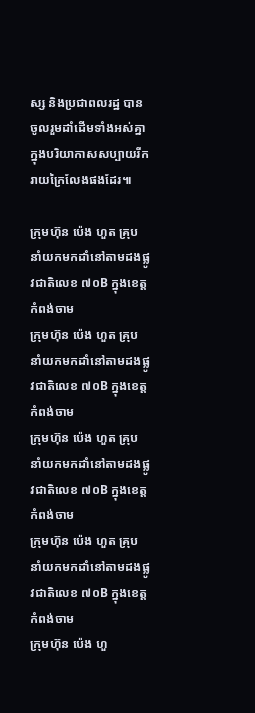ស្ស និងប្រជាពលរដ្ឋ បានចូលរួមដាំដើមទាំងអស់គ្នា ក្នុងបរិយាកាសសប្បាយរីករាយក្រៃលែងផងដែរ៕

ក្រុមហ៊ុន ប៉េង ហួត គ្រុប នាំយកមកដាំនៅតាមដងផ្លូវជាតិលេខ ៧០B ក្នុងខេត្តកំពង់ចាម
ក្រុមហ៊ុន ប៉េង ហួត គ្រុប នាំយកមកដាំនៅតាមដងផ្លូវជាតិលេខ ៧០B ក្នុងខេត្តកំពង់ចាម
ក្រុមហ៊ុន ប៉េង ហួត គ្រុប នាំយកមកដាំនៅតាមដងផ្លូវជាតិលេខ ៧០B ក្នុងខេត្តកំពង់ចាម
ក្រុមហ៊ុន ប៉េង ហួត គ្រុប នាំយកមកដាំនៅតាមដងផ្លូវជាតិលេខ ៧០B ក្នុងខេត្តកំពង់ចាម
ក្រុមហ៊ុន ប៉េង ហួ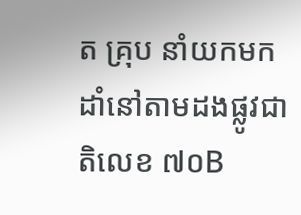ត គ្រុប នាំយកមកដាំនៅតាមដងផ្លូវជាតិលេខ ៧០B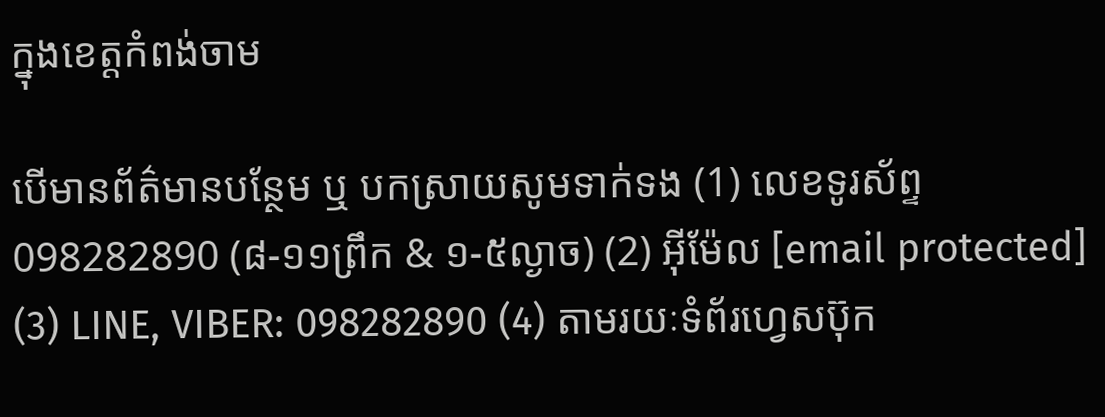ក្នុងខេត្តកំពង់ចាម

បើមានព័ត៌មានបន្ថែម ឬ បកស្រាយសូមទាក់ទង (1) លេខទូរស័ព្ទ 098282890 (៨-១១ព្រឹក & ១-៥ល្ងាច) (2) អ៊ីម៉ែល [email protected] (3) LINE, VIBER: 098282890 (4) តាមរយៈទំព័រហ្វេសប៊ុក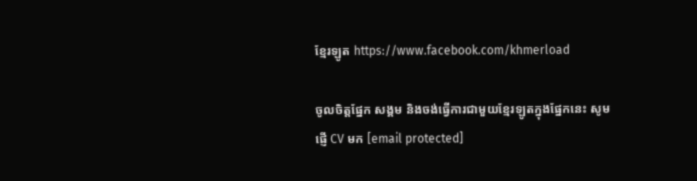ខ្មែរឡូត https://www.facebook.com/khmerload

ចូលចិត្តផ្នែក សង្គម និងចង់ធ្វើការជាមួយខ្មែរឡូតក្នុងផ្នែកនេះ សូមផ្ញើ CV មក [email protected]